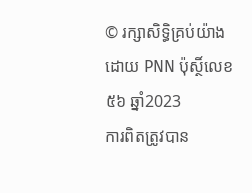© រក្សាសិទ្ធិគ្រប់យ៉ាងដោយ PNN ប៉ុស្ថិ៍លេខ៥៦ ឆ្នាំ2023
ការពិតត្រូវបាន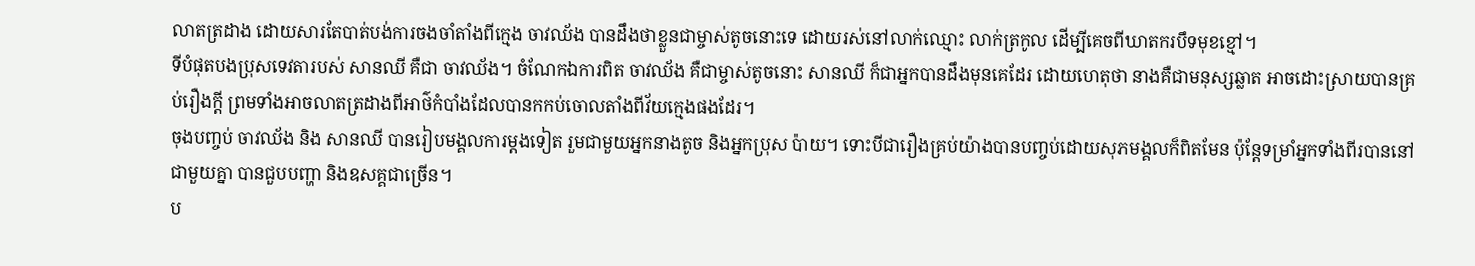លាតត្រដាង ដោយសារតែបាត់បង់ការចងចាំតាំងពីក្មេង ចាវឈ័ង បានដឹងថាខ្លួនជាម្ចាស់តូចនោះទេ ដោយរស់នៅលាក់ឈ្មោះ លាក់ត្រកូល ដើម្បីគេចពីឃាតករបឹទមុខខ្មៅ។
ទីបំផុតបងប្រុសទេវតារបស់ សានឈី គឺជា ចាវឈ័ង។ ចំណែកឯការពិត ចាវឈ័ង គឺជាម្ចាស់តូចនោះ សានឈី ក៏ជាអ្នកបានដឹងមុនគេដែរ ដោយហេតុថា នាងគឺជាមនុស្សឆ្លាត អាចដោះស្រាយបានគ្រប់រឿងក្តី ព្រមទាំងអាចលាតត្រដាងពីអាថ៌កំបាំងដែលបានកកប់ចោលតាំងពីវ័យក្មេងផងដែរ។
ចុងបញ្ចប់ ចាវឈ័ង និង សានឈី បានរៀបមង្គលការម្តងទៀត រួមជាមួយអ្នកនាងតូច និងអ្នកប្រុស ប៉ាយ។ ទោះបីជារឿងគ្រប់យ៉ាងបានបញ្ចប់ដោយសុភមង្គលក៏ពិតមែន ប៉ុន្តែទម្រាំអ្នកទាំងពីរបាននៅជាមួយគ្នា បានជួបបញ្ហា និងឧសគ្គជាច្រើន។
ប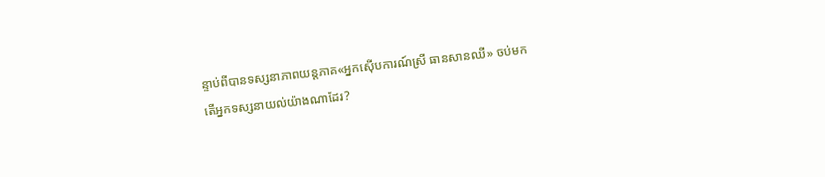ន្ទាប់ពីបានទស្សនាភាពយន្តភាគ«អ្នកស៊ើបការណ៍ស្រី ធានសានឈី» ចប់មក តើអ្នកទស្សនាយល់យ៉ាងណាដែរ?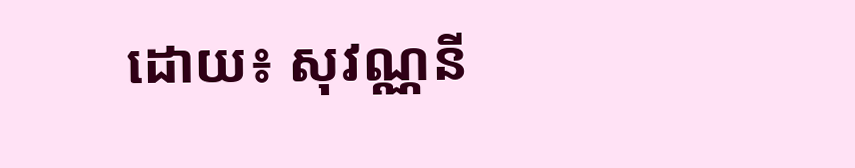ដោយ៖ សុវណ្ណនី